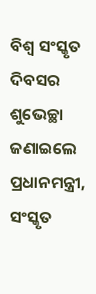ବିଶ୍ୱ ସଂସ୍କୃତ ଦିବସର ଶୁଭେଚ୍ଛା ଜଣାଇଲେ ପ୍ରଧାନମନ୍ତ୍ରୀ, ସଂସ୍କୃତ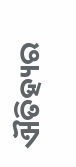ଐତିହ୍ୟର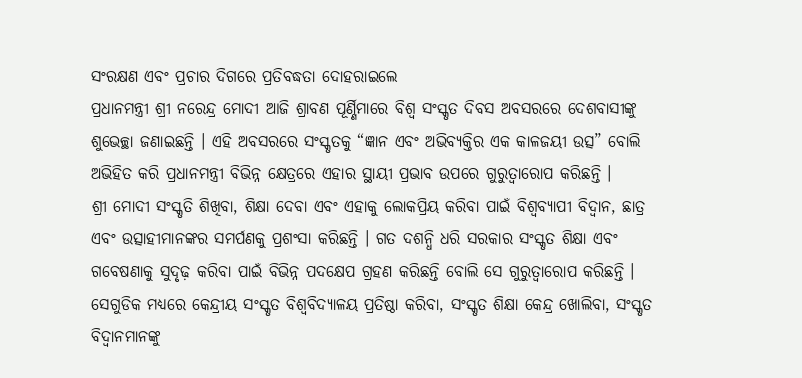ସଂରକ୍ଷଣ ଏବଂ ପ୍ରଚାର ଦିଗରେ ପ୍ରତିବଦ୍ଧତା ଦୋହରାଇଲେ
ପ୍ରଧାନମନ୍ତ୍ରୀ ଶ୍ରୀ ନରେନ୍ଦ୍ର ମୋଦୀ ଆଜି ଶ୍ରାବଣ ପୂର୍ଣ୍ଣିମାରେ ବିଶ୍ୱ ସଂସ୍କୃତ ଦିବସ ଅବସରରେ ଦେଶବାସୀଙ୍କୁ ଶୁଭେଚ୍ଛା ଜଣାଇଛନ୍ତି । ଏହି ଅବସରରେ ସଂସ୍କୃତକୁ “ଜ୍ଞାନ ଏବଂ ଅଭିବ୍ୟକ୍ତିର ଏକ କାଳଜୟୀ ଉତ୍ସ” ବୋଲି ଅଭିହିତ କରି ପ୍ରଧାନମନ୍ତ୍ରୀ ବିଭିନ୍ନ କ୍ଷେତ୍ରରେ ଏହାର ସ୍ଥାୟୀ ପ୍ରଭାବ ଉପରେ ଗୁରୁତ୍ୱାରୋପ କରିଛନ୍ତି ।
ଶ୍ରୀ ମୋଦୀ ସଂସ୍କୃତି ଶିଖିବା, ଶିକ୍ଷା ଦେବା ଏବଂ ଏହାକୁ ଲୋକପ୍ରିୟ କରିବା ପାଇଁ ବିଶ୍ୱବ୍ୟାପୀ ବିଦ୍ୱାନ, ଛାତ୍ର ଏବଂ ଉତ୍ସାହୀମାନଙ୍କର ସମର୍ପଣକୁ ପ୍ରଶଂସା କରିଛନ୍ତି । ଗତ ଦଶନ୍ଧି ଧରି ସରକାର ସଂସ୍କୃତ ଶିକ୍ଷା ଏବଂ ଗବେଷଣାକୁ ସୁଦୃଢ଼ କରିବା ପାଇଁ ବିଭିନ୍ନ ପଦକ୍ଷେପ ଗ୍ରହଣ କରିଛନ୍ତି ବୋଲି ସେ ଗୁରୁତ୍ୱାରୋପ କରିଛନ୍ତି । ସେଗୁଡିକ ମଧ୍ୟରେ କେନ୍ଦ୍ରୀୟ ସଂସ୍କୃତ ବିଶ୍ୱବିଦ୍ୟାଳୟ ପ୍ରତିଷ୍ଠା କରିବା, ସଂସ୍କୃତ ଶିକ୍ଷା କେନ୍ଦ୍ର ଖୋଲିବା, ସଂସ୍କୃତ ବିଦ୍ୱାନମାନଙ୍କୁ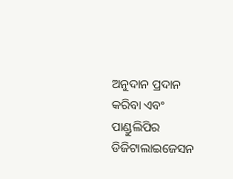ଅନୁଦାନ ପ୍ରଦାନ କରିବା ଏବଂ ପାଣ୍ଡୁଲିପିର ଡିଜିଟାଲାଇଜେସନ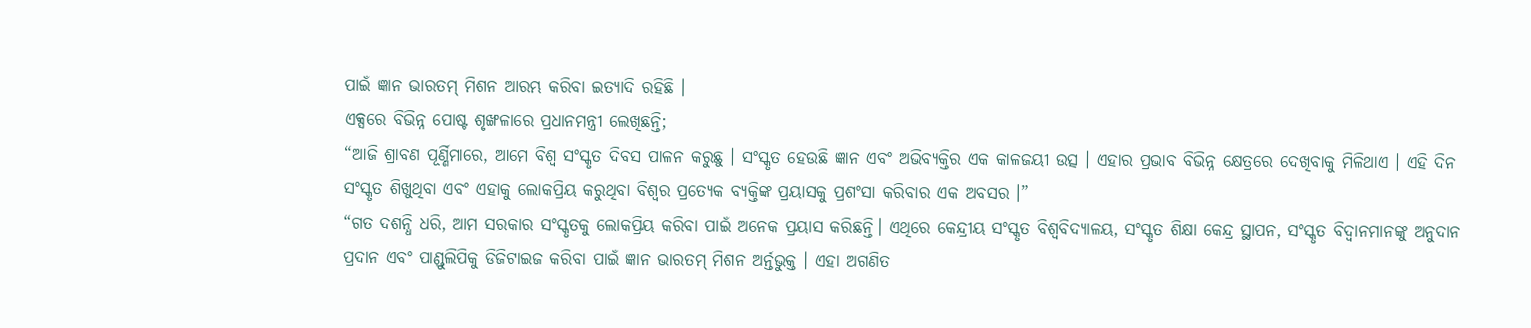ପାଇଁ ଜ୍ଞାନ ଭାରତମ୍ ମିଶନ ଆରମ୍ଭ କରିବା ଇତ୍ୟାଦି ରହିଛି ।
ଏକ୍ସରେ ବିଭିନ୍ନ ପୋଷ୍ଟ ଶୃଙ୍ଖଳାରେ ପ୍ରଧାନମନ୍ତ୍ରୀ ଲେଖିଛନ୍ତି;
“ଆଜି ଶ୍ରାବଣ ପୂର୍ଣ୍ଣିମାରେ, ଆମେ ବିଶ୍ୱ ସଂସ୍କୃତ ଦିବସ ପାଳନ କରୁଛୁ । ସଂସ୍କୃତ ହେଉଛି ଜ୍ଞାନ ଏବଂ ଅଭିବ୍ୟକ୍ତିର ଏକ କାଳଜୟୀ ଉତ୍ସ । ଏହାର ପ୍ରଭାବ ବିଭିନ୍ନ କ୍ଷେତ୍ରରେ ଦେଖିବାକୁ ମିଳିଥାଏ । ଏହି ଦିନ ସଂସ୍କୃତ ଶିଖୁଥିବା ଏବଂ ଏହାକୁ ଲୋକପ୍ରିୟ କରୁଥିବା ବିଶ୍ୱର ପ୍ରତ୍ୟେକ ବ୍ୟକ୍ତିଙ୍କ ପ୍ରୟାସକୁ ପ୍ରଶଂସା କରିବାର ଏକ ଅବସର ।”
“ଗତ ଦଶନ୍ଧି ଧରି, ଆମ ସରକାର ସଂସ୍କୃତକୁ ଲୋକପ୍ରିୟ କରିବା ପାଇଁ ଅନେକ ପ୍ରୟାସ କରିଛନ୍ତି। ଏଥିରେ କେନ୍ଦ୍ରୀୟ ସଂସ୍କୃତ ବିଶ୍ୱବିଦ୍ୟାଳୟ, ସଂସ୍କୃତ ଶିକ୍ଷା କେନ୍ଦ୍ର ସ୍ଥାପନ, ସଂସ୍କୃତ ବିଦ୍ୱାନମାନଙ୍କୁ ଅନୁଦାନ ପ୍ରଦାନ ଏବଂ ପାଣ୍ଡୁଲିପିକୁ ଡିଜିଟାଇଜ କରିବା ପାଇଁ ଜ୍ଞାନ ଭାରତମ୍ ମିଶନ ଅର୍ନ୍ତଭୁକ୍ତ । ଏହା ଅଗଣିତ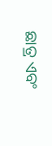ଛାତ୍ର ଏବଂ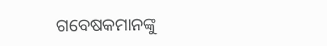ଗବେଷକମାନଙ୍କୁ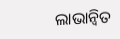ଲାଭାନ୍ୱିତ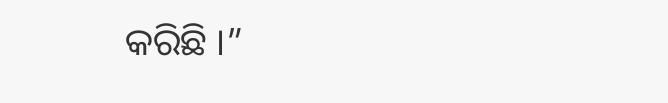କରିଛି ।”